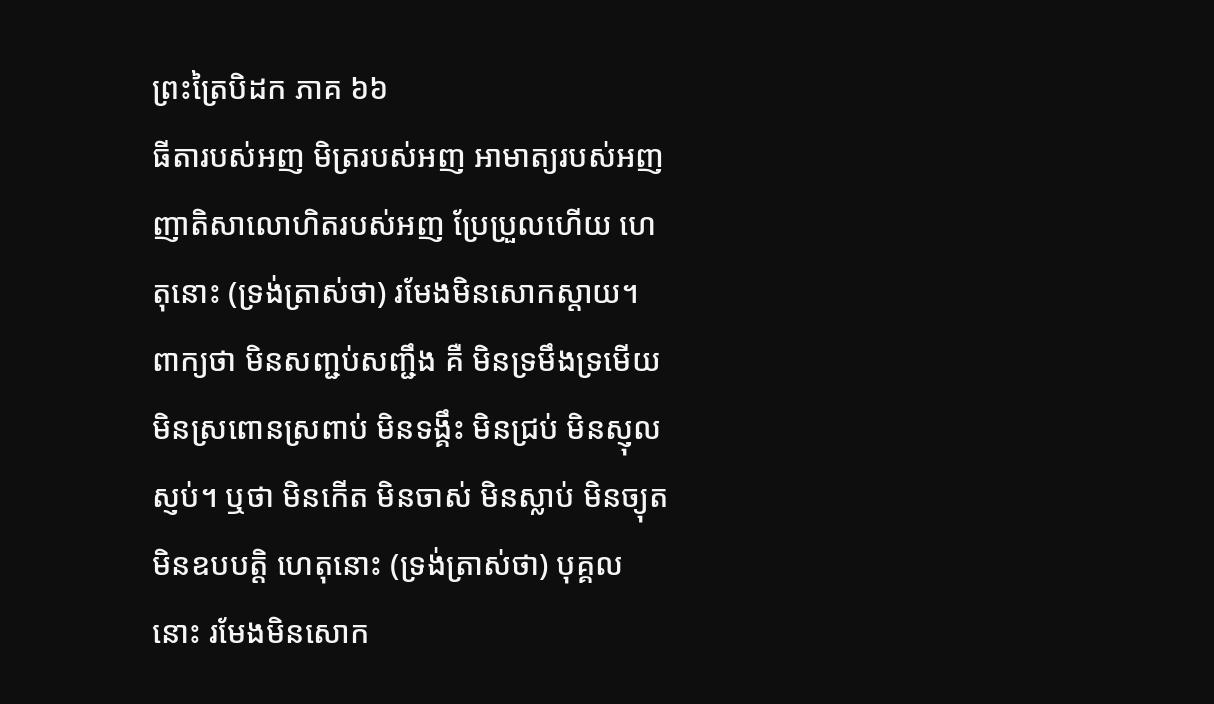ព្រះត្រៃបិដក ភាគ ៦៦
ធីតារបស់អញ មិត្ររបស់អញ អាមាត្យរបស់អញ ញាតិសាលោហិតរបស់អញ ប្រែប្រួលហើយ ហេតុនោះ (ទ្រង់ត្រាស់ថា) រមែងមិនសោកស្តាយ។ ពាក្យថា មិនសញ្ជប់សញ្ជឹង គឺ មិនទ្រមឹងទ្រមើយ មិនស្រពោនស្រពាប់ មិនទង្គឹះ មិនជ្រប់ មិនស្ញុលស្ញប់។ ឬថា មិនកើត មិនចាស់ មិនស្លាប់ មិនច្យុត មិនឧបបត្តិ ហេតុនោះ (ទ្រង់ត្រាស់ថា) បុគ្គលនោះ រមែងមិនសោក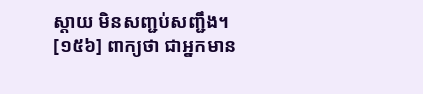ស្តាយ មិនសញ្ជប់សញ្ជឹង។
[១៥៦] ពាក្យថា ជាអ្នកមាន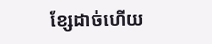ខ្សែដាច់ហើយ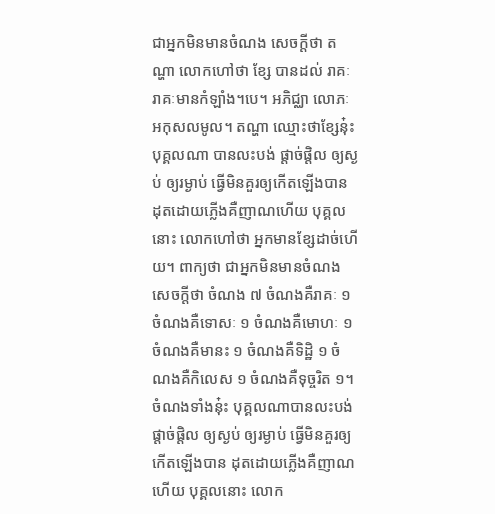ជាអ្នកមិនមានចំណង សេចក្តីថា តណ្ហា លោកហៅថា ខ្សែ បានដល់ រាគៈ រាគៈមានកំឡាំង។បេ។ អភិជ្ឈា លោភៈ អកុសលមូល។ តណ្ហា ឈ្មោះថាខ្សែនុ៎ះ បុគ្គលណា បានលះបង់ ផ្តាច់ផ្តិល ឲ្យស្ងប់ ឲ្យរម្ងាប់ ធ្វើមិនគួរឲ្យកើតឡើងបាន ដុតដោយភ្លើងគឺញាណហើយ បុគ្គលនោះ លោកហៅថា អ្នកមានខ្សែដាច់ហើយ។ ពាក្យថា ជាអ្នកមិនមានចំណង សេចក្តីថា ចំណង ៧ ចំណងគឺរាគៈ ១ ចំណងគឺទោសៈ ១ ចំណងគឺមោហៈ ១ ចំណងគឺមានះ ១ ចំណងគឺទិដ្ឋិ ១ ចំណងគឺកិលេស ១ ចំណងគឺទុច្ចរិត ១។ ចំណងទាំងនុ៎ះ បុគ្គលណាបានលះបង់ ផ្តាច់ផ្តិល ឲ្យស្ងប់ ឲ្យរម្ងាប់ ធ្វើមិនគួរឲ្យកើតឡើងបាន ដុតដោយភ្លើងគឺញាណហើយ បុគ្គលនោះ លោក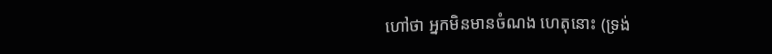ហៅថា អ្នកមិនមានចំណង ហេតុនោះ (ទ្រង់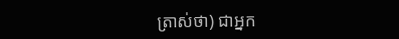ត្រាស់ថា) ជាអ្នក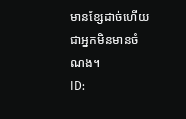មានខ្សែដាច់ហើយ ជាអ្នកមិនមានចំណង។
ID: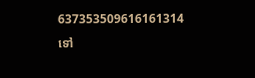637353509616161314
ទៅ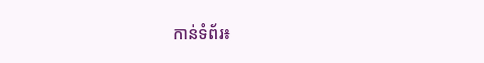កាន់ទំព័រ៖